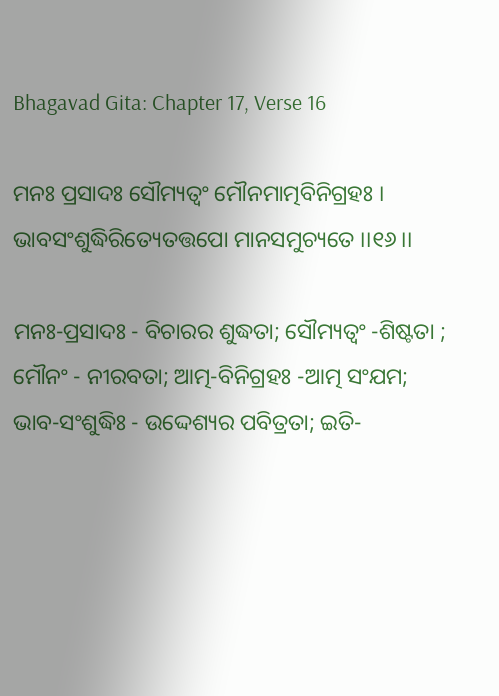Bhagavad Gita: Chapter 17, Verse 16

ମନଃ ପ୍ରସାଦଃ ସୌମ୍ୟତ୍ୱଂ ମୌନମାତ୍ମବିନିଗ୍ରହଃ ।
ଭାବସଂଶୁଦ୍ଧିରିତ୍ୟେତତ୍ତପୋ ମାନସମୁଚ୍ୟତେ ।।୧୬।।

ମନଃ-ପ୍ରସାଦଃ - ବିଚାରର ଶୁଦ୍ଧତା; ସୌମ୍ୟତ୍ୱଂ -ଶିଷ୍ଟତା ; ମୌନଂ - ନୀରବତା; ଆତ୍ମ-ବିନିଗ୍ରହଃ -ଆତ୍ମ ସଂଯମ; ଭାବ-ସଂଶୁଦ୍ଧିଃ - ଉଦ୍ଦେଶ୍ୟର ପବିତ୍ରତା; ଇତି-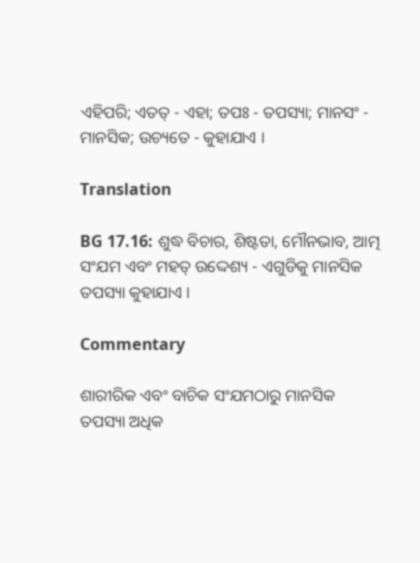ଏହିପରି; ଏତତ୍ - ଏହା; ତପଃ - ତପସ୍ୟା; ମାନସଂ - ମାନସିକ; ଉଚ୍ୟତେ - କୁହାଯାଏ ।

Translation

BG 17.16: ଶୁଦ୍ଧ ବିଚାର, ଶିଷ୍ଟତା, ମୌନଭାବ, ଆତ୍ମ ସଂଯମ ଏବଂ ମହତ୍ ଉଦ୍ଦେଶ୍ୟ - ଏଗୁଡିକୁ ମାନସିକ ତପସ୍ୟା କୁହାଯାଏ ।

Commentary

ଶାରୀରିକ ଏବଂ ବାଚିକ ସଂଯମଠାରୁ ମାନସିକ ତପସ୍ୟା ଅଧିକ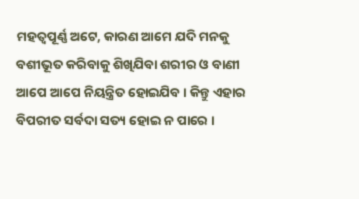ମହତ୍ୱପୂର୍ଣ୍ଣ ଅଟେ, କାରଣ ଆମେ ଯଦି ମନକୁ ବଶୀଭୂତ କରିବାକୁ ଶିଖିଯିବା ଶରୀର ଓ ବାଣୀ ଆପେ ଆପେ ନିୟନ୍ତ୍ରିତ ହୋଇଯିବ । କିନ୍ତୁ ଏହାର ବିପରୀତ ସର୍ବଦା ସତ୍ୟ ହୋଇ ନ ପାରେ ।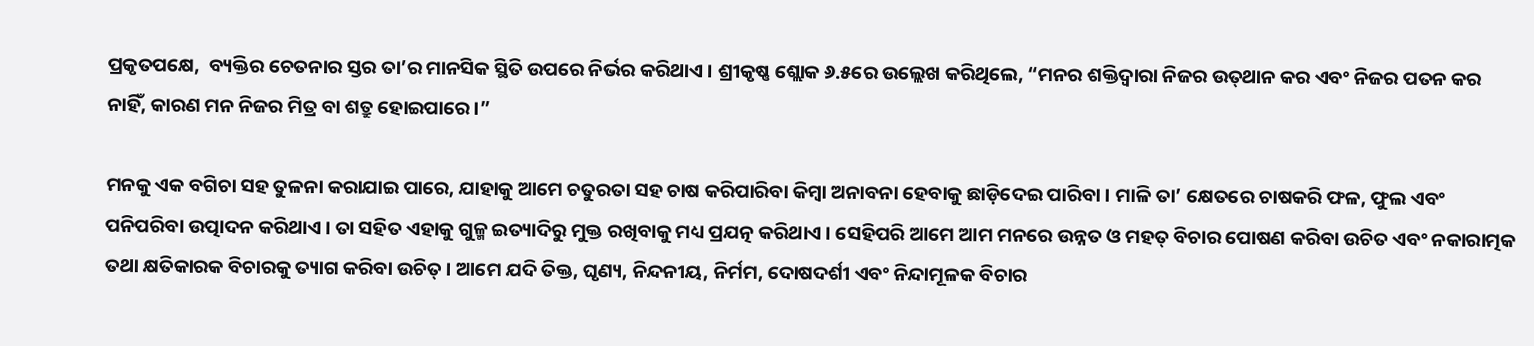ପ୍ରକୃତପକ୍ଷେ,  ବ୍ୟକ୍ତିର ଚେତନାର ସ୍ତର ତା’ର ମାନସିକ ସ୍ଥିତି ଉପରେ ନିର୍ଭର କରିଥାଏ । ଶ୍ରୀକୃଷ୍ଣ ଶ୍ଲୋକ ୬.୫ରେ ଉଲ୍ଲେଖ କରିଥିଲେ, “ମନର ଶକ୍ତିଦ୍ୱାରା ନିଜର ଉତ୍‌ଥାନ କର ଏବଂ ନିଜର ପତନ କର ନାହିଁ, କାରଣ ମନ ନିଜର ମିତ୍ର ବା ଶତ୍ରୁ ହୋଇପାରେ ।”

ମନକୁ ଏକ ବଗିଚା ସହ ତୁଳନା କରାଯାଇ ପାରେ, ଯାହାକୁ ଆମେ ଚତୁରତା ସହ ଚାଷ କରିପାରିବା କିମ୍ବା ଅନାବନା ହେବାକୁ ଛାଡ଼ିଦେଇ ପାରିବା । ମାଳି ତା’ କ୍ଷେତରେ ଚାଷକରି ଫଳ, ଫୁଲ ଏବଂ ପନିପରିବା ଉତ୍ପାଦନ କରିଥାଏ । ତା ସହିତ ଏହାକୁ ଗୁଳ୍ମ ଇତ୍ୟାଦିରୁ ମୁକ୍ତ ରଖିବାକୁ ମଧ୍ୟ ପ୍ରଯତ୍ନ କରିଥାଏ । ସେହିପରି ଆମେ ଆମ ମନରେ ଉନ୍ନତ ଓ ମହତ୍ ବିଚାର ପୋଷଣ କରିବା ଉଚିତ ଏବଂ ନକାରାତ୍ମକ ତଥା କ୍ଷତିକାରକ ବିଚାରକୁ ତ୍ୟାଗ କରିବା ଉଚିତ୍ । ଆମେ ଯଦି ତିକ୍ତ, ଘୃଣ୍ୟ, ନିନ୍ଦନୀୟ, ନିର୍ମମ, ଦୋଷଦର୍ଶୀ ଏବଂ ନିନ୍ଦାମୂଳକ ବିଚାର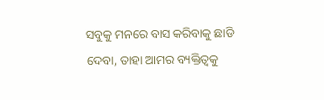ସବୁକୁ ମନରେ ବାସ କରିବାକୁ ଛାଡି ଦେବା, ତାହା ଆମର ବ୍ୟକ୍ତିତ୍ୱକୁ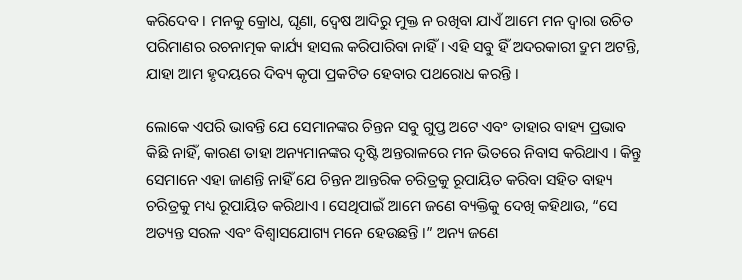କରିଦେବ । ମନକୁ କ୍ରୋଧ, ଘୃଣା, ଦ୍ୱେଷ ଆଦିରୁ ମୁକ୍ତ ନ ରଖିବା ଯାଏଁ ଆମେ ମନ ଦ୍ୱାରା ଉଚିତ ପରିମାଣର ରଚନାତ୍ମକ କାର୍ଯ୍ୟ ହାସଲ କରିପାରିବା ନାହିଁ । ଏହି ସବୁ ହିଁ ଅଦରକାରୀ ଦ୍ରୁମ ଅଟନ୍ତି, ଯାହା ଆମ ହୃଦୟରେ ଦିବ୍ୟ କୃପା ପ୍ରକଟିତ ହେବାର ପଥରୋଧ କରନ୍ତି ।

ଲୋକେ ଏପରି ଭାବନ୍ତି ଯେ ସେମାନଙ୍କର ଚିନ୍ତନ ସବୁ ଗୁପ୍ତ ଅଟେ ଏବଂ ତାହାର ବାହ୍ୟ ପ୍ରଭାବ କିଛି ନାହିଁ, କାରଣ ତାହା ଅନ୍ୟମାନଙ୍କର ଦୃଷ୍ଟି ଅନ୍ତରାଳରେ ମନ ଭିତରେ ନିବାସ କରିଥାଏ । କିନ୍ତୁ ସେମାନେ ଏହା ଜାଣନ୍ତି ନାହିଁ ଯେ ଚିନ୍ତନ ଆନ୍ତରିକ ଚରିତ୍ରକୁ ରୂପାୟିତ କରିବା ସହିତ ବାହ୍ୟ ଚରିତ୍ରକୁ ମଧ୍ୟ ରୂପାୟିତ କରିଥାଏ । ସେଥିପାଇଁ ଆମେ ଜଣେ ବ୍ୟକ୍ତିକୁ ଦେଖି କହିଥାଉ, “ସେ ଅତ୍ୟନ୍ତ ସରଳ ଏବଂ ବିଶ୍ୱାସଯୋଗ୍ୟ ମନେ ହେଉଛନ୍ତି ।” ଅନ୍ୟ ଜଣେ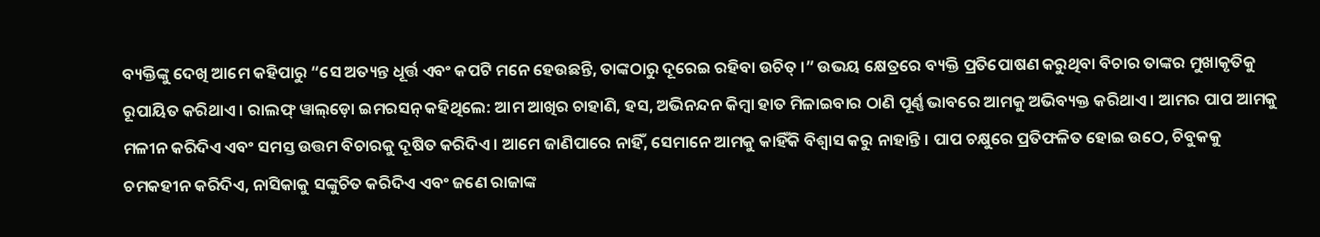ବ୍ୟକ୍ତିଙ୍କୁ ଦେଖି ଆମେ କହିପାରୁ “ସେ ଅତ୍ୟନ୍ତ ଧୂର୍ତ୍ତ ଏବଂ କପଟି ମନେ ହେଉଛନ୍ତି, ତାଙ୍କଠାରୁ ଦୂରେଇ ରହିବା ଉଚିତ୍ ।” ଉଭୟ କ୍ଷେତ୍ରରେ ବ୍ୟକ୍ତି ପ୍ରତିପୋଷଣ କରୁଥିବା ବିଚାର ତାଙ୍କର ମୁଖାକୃତିକୁ ରୂପାୟିତ କରିଥାଏ । ରାଲଫ୍ ୱାଲ୍‌ଡ଼ୋ ଇମରସନ୍ କହିଥିଲେ: ଆମ ଆଖିର ଚାହାଣି, ହସ, ଅଭିନନ୍ଦନ କିମ୍ବା ହାତ ମିଳାଇବାର ଠାଣି ପୂର୍ଣ୍ଣ ଭାବରେ ଆମକୁ ଅଭିବ୍ୟକ୍ତ କରିଥାଏ । ଆମର ପାପ ଆମକୁ ମଳୀନ କରିଦିଏ ଏବଂ ସମସ୍ତ ଉତ୍ତମ ବିଚାରକୁ ଦୂଷିତ କରିଦିଏ । ଆମେ ଜାଣିପାରେ ନାହିଁ, ସେମାନେ ଆମକୁ କାହିଁକି ବିଶ୍ୱାସ କରୁ ନାହାନ୍ତି । ପାପ ଚକ୍ଷୁରେ ପ୍ରତିଫଳିତ ହୋଇ ଉଠେ, ଚିବୁକକୁ ଚମକହୀନ କରିଦିଏ, ନାସିକାକୁ ସଙ୍କୁଚିତ କରିଦିଏ ଏବଂ ଜଣେ ରାଜାଙ୍କ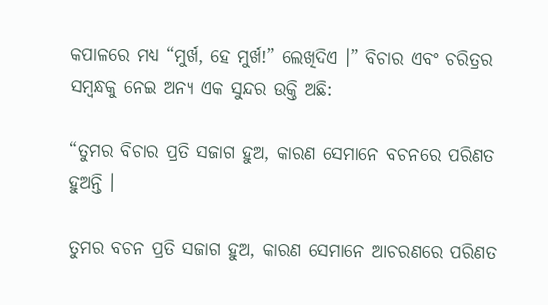କପାଳରେ ମଧ୍ୟ “ମୁର୍ଖ, ହେ ମୁର୍ଖ!” ଲେଖିଦିଏ ।” ବିଚାର ଏବଂ ଚରିତ୍ରର ସମ୍ବନ୍ଧକୁ ନେଇ ଅନ୍ୟ ଏକ ସୁନ୍ଦର ଉକ୍ତି ଅଛି:

“ତୁମର ବିଚାର ପ୍ରତି ସଜାଗ ହୁଅ, କାରଣ ସେମାନେ ବଚନରେ ପରିଣତ ହୁଅନ୍ତି ।

ତୁମର ବଚନ ପ୍ରତି ସଜାଗ ହୁଅ, କାରଣ ସେମାନେ ଆଚରଣରେ ପରିଣତ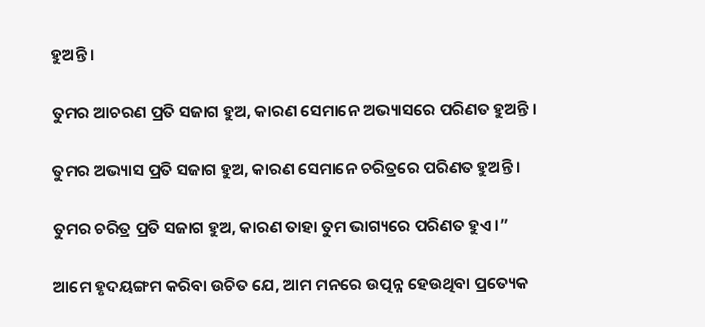ହୁଅନ୍ତି ।

ତୁମର ଆଚରଣ ପ୍ରତି ସଜାଗ ହୁଅ, କାରଣ ସେମାନେ ଅଭ୍ୟାସରେ ପରିଣତ ହୁଅନ୍ତି ।

ତୁମର ଅଭ୍ୟାସ ପ୍ରତି ସଜାଗ ହୁଅ, କାରଣ ସେମାନେ ଚରିତ୍ରରେ ପରିଣତ ହୁଅନ୍ତି ।

ତୁମର ଚରିତ୍ର ପ୍ରତି ସଜାଗ ହୁଅ, କାରଣ ତାହା ତୁମ ଭାଗ୍ୟରେ ପରିଣତ ହୁଏ ।”

ଆମେ ହୃଦୟଙ୍ଗମ କରିବା ଉଚିତ ଯେ, ଆମ ମନରେ ଉତ୍ପନ୍ନ ହେଉଥିବା ପ୍ରତ୍ୟେକ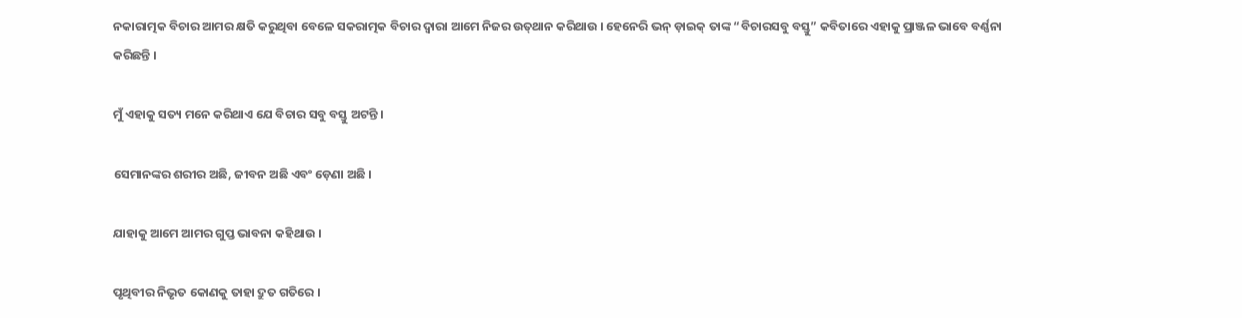ନକାରାତ୍ମକ ବିଚାର ଆମର କ୍ଷତି କରୁଥିବା ବେଳେ ସକରାତ୍ମକ ବିଚାର ଦ୍ୱାରା ଆମେ ନିଜର ଉତ୍‌ଥାନ କରିଥାଉ । ହେନେରି ଭନ୍ ଡ଼ାଇକ୍ ତାଙ୍କ “ବିଚାରସବୁ ବସ୍ତୁ” କବିତାରେ ଏହାକୁ ପ୍ରାଞ୍ଜଳ ଭାବେ ବର୍ଣ୍ଣନା କରିଛନ୍ତି ।

ମୁଁ ଏହାକୁ ସତ୍ୟ ମନେ କରିଥାଏ ଯେ ବିଚାର ସବୁ ବସ୍ତୁ ଅଟନ୍ତି ।

ସେମାନଙ୍କର ଶରୀର ଅଛି, ଜୀବନ ଅଛି ଏବଂ ଡ଼େଣା ଅଛି ।

ଯାହାକୁ ଆମେ ଆମର ଗୁପ୍ତ ଭାବନା କହିଥାଉ ।

ପୃଥିବୀର ନିଭୃତ କୋଣକୁ ତାହା ଦ୍ରୁତ ଗତିରେ ।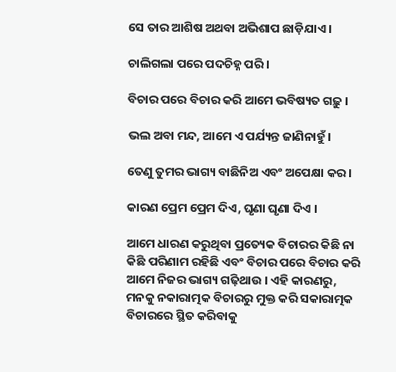ସେ ତାର ଆଶିଷ ଅଥବା ଅଭିଶାପ ଛାଡ଼ିଯାଏ ।

ଚାଲିଗଲା ପରେ ପଦଚିହ୍ନ ପରି ।

ବିଚାର ପରେ ବିଚାର କରି ଆମେ ଭବିଷ୍ୟତ ଗଢ଼ୁ ।

ଭଲ ଅବା ମନ୍ଦ, ଆମେ ଏ ପର୍ଯ୍ୟନ୍ତ ଜାଣିନାହୁଁ ।

ତେଣୁ ତୁମର ଭାଗ୍ୟ ବାଛିନିଅ ଏବଂ ଅପେକ୍ଷା କର ।

କାରଣ ପ୍ରେମ ପ୍ରେମ ଦିଏ, ଘୃଣା ଘୃଣା ଦିଏ ।

ଆମେ ଧାରଣ କରୁଥିବା ପ୍ରତ୍ୟେକ ବିଚାରର କିଛି ନା କିଛି ପରିଣାମ ରହିଛି ଏବଂ ବିଚାର ପରେ ବିଚାର କରି ଆମେ ନିଜର ଭାଗ୍ୟ ଗଢ଼ିଥାଉ । ଏହି କାରଣରୁ, ମନକୁ ନକାରାତ୍ମକ ବିଚାରରୁ ମୁକ୍ତ କରି ସକାରାତ୍ମକ ବିଚାରରେ ସ୍ଥିତ କରିବାକୁ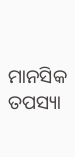ମାନସିକ ତପସ୍ୟା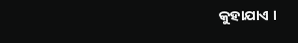କୁହାଯାଏ ।